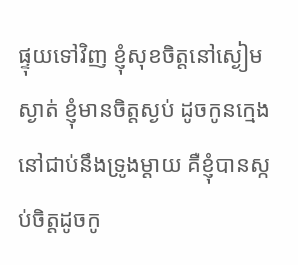ផ្ទុយទៅវិញ ខ្ញុំសុខចិត្តនៅស្ងៀមស្ងាត់ ខ្ញុំមានចិត្តស្ងប់ ដូចកូនក្មេងនៅជាប់នឹងទ្រូងម្ដាយ គឺខ្ញុំបានស្កប់ចិត្តដូចកូ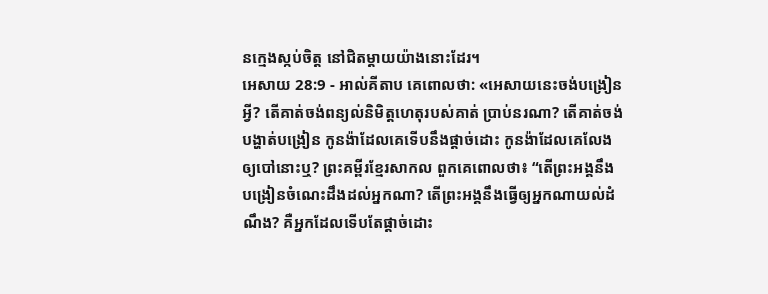នក្មេងស្កប់ចិត្ត នៅជិតម្ដាយយ៉ាងនោះដែរ។
អេសាយ 28:9 - អាល់គីតាប គេពោលថា: «អេសាយនេះចង់បង្រៀនអ្វី? តើគាត់ចង់ពន្យល់និមិត្តហេតុរបស់គាត់ ប្រាប់នរណា? តើគាត់ចង់បង្ហាត់បង្រៀន កូនង៉ាដែលគេទើបនឹងផ្ដាច់ដោះ កូនង៉ាដែលគេលែងឲ្យបៅនោះឬ? ព្រះគម្ពីរខ្មែរសាកល ពួកគេពោលថា៖ “តើព្រះអង្គនឹងបង្រៀនចំណេះដឹងដល់អ្នកណា? តើព្រះអង្គនឹងធ្វើឲ្យអ្នកណាយល់ដំណឹង? គឺអ្នកដែលទើបតែផ្ដាច់ដោះ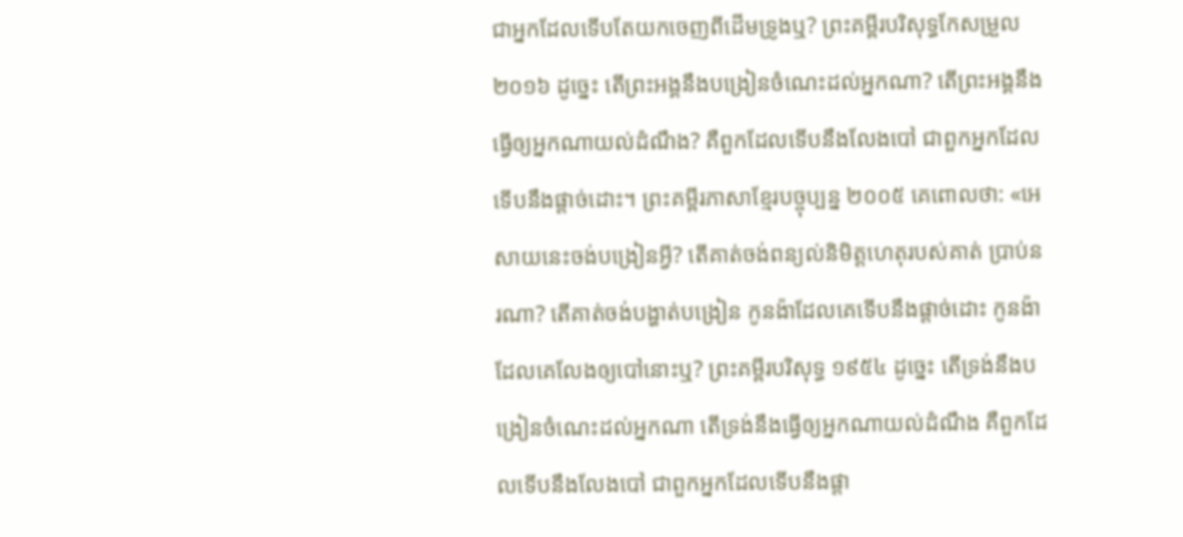ជាអ្នកដែលទើបតែយកចេញពីដើមទ្រូងឬ? ព្រះគម្ពីរបរិសុទ្ធកែសម្រួល ២០១៦ ដូច្នេះ តើព្រះអង្គនឹងបង្រៀនចំណេះដល់អ្នកណា? តើព្រះអង្គនឹងធ្វើឲ្យអ្នកណាយល់ដំណឹង? គឺពួកដែលទើបនឹងលែងបៅ ជាពួកអ្នកដែលទើបនឹងផ្តាច់ដោះ។ ព្រះគម្ពីរភាសាខ្មែរបច្ចុប្បន្ន ២០០៥ គេពោលថា: «អេសាយនេះចង់បង្រៀនអ្វី? តើគាត់ចង់ពន្យល់និមិត្តហេតុរបស់គាត់ ប្រាប់នរណា? តើគាត់ចង់បង្ហាត់បង្រៀន កូនង៉ាដែលគេទើបនឹងផ្ដាច់ដោះ កូនង៉ាដែលគេលែងឲ្យបៅនោះឬ? ព្រះគម្ពីរបរិសុទ្ធ ១៩៥៤ ដូច្នេះ តើទ្រង់នឹងបង្រៀនចំណេះដល់អ្នកណា តើទ្រង់នឹងធ្វើឲ្យអ្នកណាយល់ដំណឹង គឺពួកដែលទើបនឹងលែងបៅ ជាពួកអ្នកដែលទើបនឹងផ្តា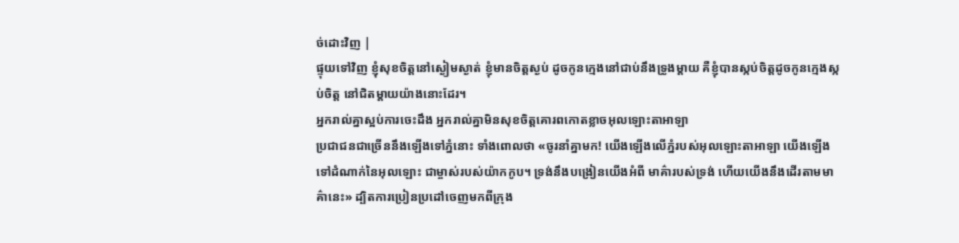ច់ដោះវិញ |
ផ្ទុយទៅវិញ ខ្ញុំសុខចិត្តនៅស្ងៀមស្ងាត់ ខ្ញុំមានចិត្តស្ងប់ ដូចកូនក្មេងនៅជាប់នឹងទ្រូងម្ដាយ គឺខ្ញុំបានស្កប់ចិត្តដូចកូនក្មេងស្កប់ចិត្ត នៅជិតម្ដាយយ៉ាងនោះដែរ។
អ្នករាល់គ្នាស្អប់ការចេះដឹង អ្នករាល់គ្នាមិនសុខចិត្តគោរពកោតខ្លាចអុលឡោះតាអាឡា
ប្រជាជនជាច្រើននឹងឡើងទៅភ្នំនោះ ទាំងពោលថា «ចូរនាំគ្នាមក! យើងឡើងលើភ្នំរបស់អុលឡោះតាអាឡា យើងឡើងទៅដំណាក់នៃអុលឡោះ ជាម្ចាស់របស់យ៉ាកកូប។ ទ្រង់នឹងបង្រៀនយើងអំពី មាគ៌ារបស់ទ្រង់ ហើយយើងនឹងដើរតាមមាគ៌ានេះ» ដ្បិតការប្រៀនប្រដៅចេញមកពីក្រុង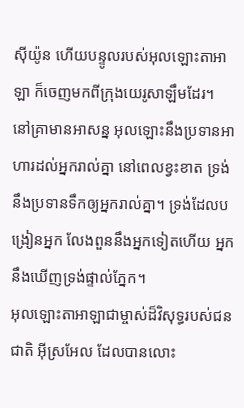ស៊ីយ៉ូន ហើយបន្ទូលរបស់អុលឡោះតាអាឡា ក៏ចេញមកពីក្រុងយេរូសាឡឹមដែរ។
នៅគ្រាមានអាសន្ន អុលឡោះនឹងប្រទានអាហារដល់អ្នករាល់គ្នា នៅពេលខ្វះខាត ទ្រង់នឹងប្រទានទឹកឲ្យអ្នករាល់គ្នា។ ទ្រង់ដែលបង្រៀនអ្នក លែងពួននឹងអ្នកទៀតហើយ អ្នកនឹងឃើញទ្រង់ផ្ទាល់ភ្នែក។
អុលឡោះតាអាឡាជាម្ចាស់ដ៏វិសុទ្ធរបស់ជនជាតិ អ៊ីស្រអែល ដែលបានលោះ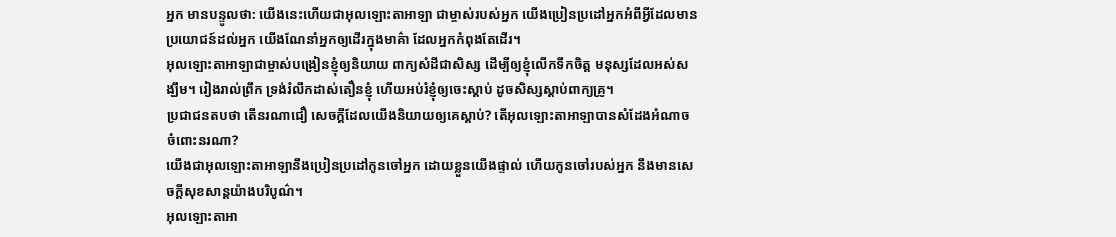អ្នក មានបន្ទូលថា: យើងនេះហើយជាអុលឡោះតាអាឡា ជាម្ចាស់របស់អ្នក យើងប្រៀនប្រដៅអ្នកអំពីអ្វីដែលមាន ប្រយោជន៍ដល់អ្នក យើងណែនាំអ្នកឲ្យដើរក្នុងមាគ៌ា ដែលអ្នកកំពុងតែដើរ។
អុលឡោះតាអាឡាជាម្ចាស់បង្រៀនខ្ញុំឲ្យនិយាយ ពាក្យសំដីជាសិស្ស ដើម្បីឲ្យខ្ញុំលើកទឹកចិត្ត មនុស្សដែលអស់សង្ឃឹម។ រៀងរាល់ព្រឹក ទ្រង់រំលឹកដាស់តឿនខ្ញុំ ហើយអប់រំខ្ញុំឲ្យចេះស្ដាប់ ដូចសិស្សស្ដាប់ពាក្យគ្រូ។
ប្រជាជនតបថា តើនរណាជឿ សេចក្ដីដែលយើងនិយាយឲ្យគេស្តាប់? តើអុលឡោះតាអាឡាបានសំដែងអំណាច ចំពោះនរណា?
យើងជាអុលឡោះតាអាឡានឹងប្រៀនប្រដៅកូនចៅអ្នក ដោយខ្លួនយើងផ្ទាល់ ហើយកូនចៅរបស់អ្នក នឹងមានសេចក្ដីសុខសាន្តយ៉ាងបរិបូណ៌។
អុលឡោះតាអា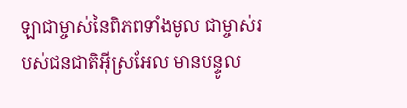ឡាជាម្ចាស់នៃពិភពទាំងមូល ជាម្ចាស់របស់ជនជាតិអ៊ីស្រអែល មានបន្ទូល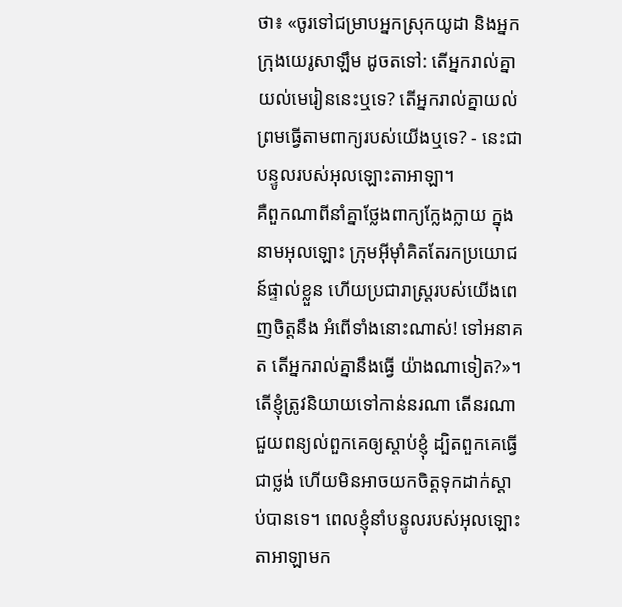ថា៖ «ចូរទៅជម្រាបអ្នកស្រុកយូដា និងអ្នកក្រុងយេរូសាឡឹម ដូចតទៅ: តើអ្នករាល់គ្នាយល់មេរៀននេះឬទេ? តើអ្នករាល់គ្នាយល់ព្រមធ្វើតាមពាក្យរបស់យើងឬទេ? - នេះជាបន្ទូលរបស់អុលឡោះតាអាឡា។
គឺពួកណាពីនាំគ្នាថ្លែងពាក្យក្លែងក្លាយ ក្នុងនាមអុលឡោះ ក្រុមអ៊ីមុាំគិតតែរកប្រយោជន៍ផ្ទាល់ខ្លួន ហើយប្រជារាស្ត្ររបស់យើងពេញចិត្តនឹង អំពើទាំងនោះណាស់! ទៅអនាគត តើអ្នករាល់គ្នានឹងធ្វើ យ៉ាងណាទៀត?»។
តើខ្ញុំត្រូវនិយាយទៅកាន់នរណា តើនរណាជួយពន្យល់ពួកគេឲ្យស្ដាប់ខ្ញុំ ដ្បិតពួកគេធ្វើជាថ្លង់ ហើយមិនអាចយកចិត្តទុកដាក់ស្ដាប់បានទេ។ ពេលខ្ញុំនាំបន្ទូលរបស់អុលឡោះតាអាឡាមក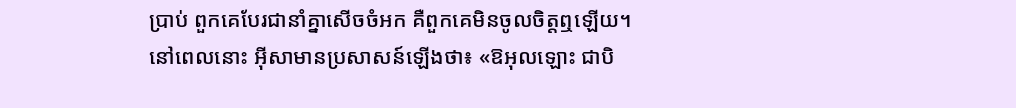ប្រាប់ ពួកគេបែរជានាំគ្នាសើចចំអក គឺពួកគេមិនចូលចិត្តឮឡើយ។
នៅពេលនោះ អ៊ីសាមានប្រសាសន៍ឡើងថា៖ «ឱអុលឡោះ ជាបិ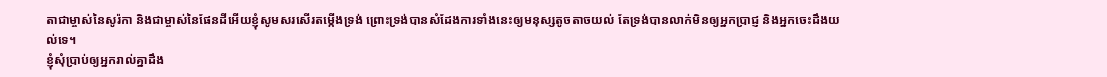តាជាម្ចាស់នៃសូរ៉កា និងជាម្ចាស់នៃផែនដីអើយខ្ញុំសូមសរសើរតម្កើងទ្រង់ ព្រោះទ្រង់បានសំដែងការទាំងនេះឲ្យមនុស្សតូចតាចយល់ តែទ្រង់បានលាក់មិនឲ្យអ្នកប្រាជ្ញ និងអ្នកចេះដឹងយល់ទេ។
ខ្ញុំសុំប្រាប់ឲ្យអ្នករាល់គ្នាដឹង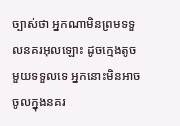ច្បាស់ថា អ្នកណាមិនព្រមទទួលនគរអុលឡោះ ដូចក្មេងតូចមួយទទួលទេ អ្នកនោះមិនអាចចូលក្នុងនគរ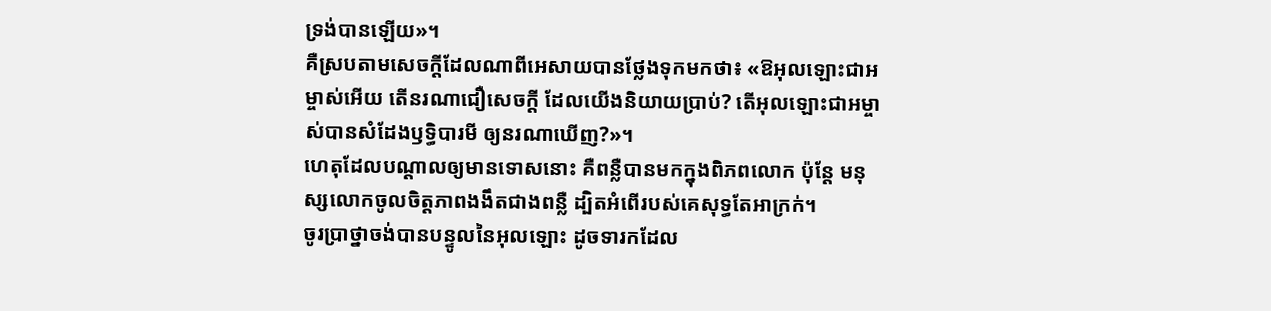ទ្រង់បានឡើយ»។
គឺស្របតាមសេចក្ដីដែលណាពីអេសាយបានថ្លែងទុកមកថា៖ «ឱអុលឡោះជាអម្ចាស់អើយ តើនរណាជឿសេចក្ដី ដែលយើងនិយាយប្រាប់? តើអុលឡោះជាអម្ចាស់បានសំដែងឫទ្ធិបារមី ឲ្យនរណាឃើញ?»។
ហេតុដែលបណ្ដាលឲ្យមានទោសនោះ គឺពន្លឺបានមកក្នុងពិភពលោក ប៉ុន្ដែ មនុស្សលោកចូលចិត្ដភាពងងឹតជាងពន្លឺ ដ្បិតអំពើរបស់គេសុទ្ធតែអាក្រក់។
ចូរប្រាថ្នាចង់បានបន្ទូលនៃអុលឡោះ ដូចទារកដែល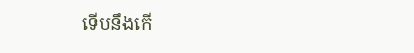ទើបនឹងកើ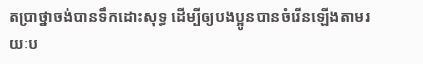តប្រាថ្នាចង់បានទឹកដោះសុទ្ធ ដើម្បីឲ្យបងប្អូនបានចំរើនឡើងតាមរយៈប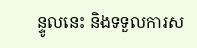ន្ទូលនេះ និងទទួលការស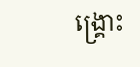ង្គ្រោះ